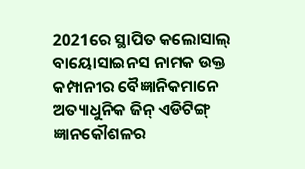2021ରେ ସ୍ଥାପିତ କଲୋସାଲ୍ ବାୟୋସାଇନସ ନାମକ ଉକ୍ତ କମ୍ପାନୀର ବୈଜ୍ଞାନିକମାନେ ଅତ୍ୟାଧୁନିକ ଜିନ୍ ଏଡିଟିଙ୍ଗ୍ ଜ୍ଞାନକୌଶଳର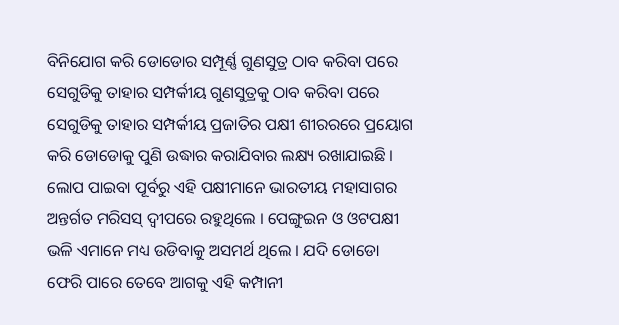ବିନିଯୋଗ କରି ଡୋଡୋର ସମ୍ପୂର୍ଣ୍ଣ ଗୁଣସୁତ୍ର ଠାବ କରିବା ପରେ ସେଗୁଡିକୁ ତାହାର ସମ୍ପର୍କୀୟ ଗୁଣସୁତ୍ରକୁ ଠାବ କରିବା ପରେ ସେଗୁଡିକୁ ତାହାର ସମ୍ପର୍କୀୟ ପ୍ରଜାତିର ପକ୍ଷୀ ଶୀରରରେ ପ୍ରୟୋଗ କରି ଡୋଡୋକୁ ପୁଣି ଉଦ୍ଧାର କରାଯିବାର ଲକ୍ଷ୍ୟ ରଖାଯାଇଛି ।
ଲୋପ ପାଇବା ପୂର୍ବରୁ ଏହି ପକ୍ଷୀମାନେ ଭାରତୀୟ ମହାସାଗର ଅନ୍ତର୍ଗତ ମରିସସ୍ ଦ୍ୱୀପରେ ରହୁଥିଲେ । ପେଙ୍ଗୁଇନ ଓ ଓଟପକ୍ଷୀ ଭଳି ଏମାନେ ମଧ୍ୟ ଉଡିବାକୁ ଅସମର୍ଥ ଥିଲେ । ଯଦି ଡୋଡୋ ଫେରି ପାରେ ତେବେ ଆଗକୁ ଏହି କମ୍ପାନୀ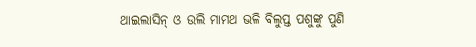ଥାଇଲାସିନ୍ ଓ ଉଲି ମାମଥ ଭଳି ବିଲୁପ୍ତ ପଶୁଙ୍କୁ ପୁଣି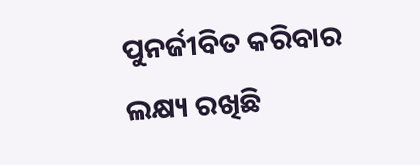ପୁନର୍ଜୀବିତ କରିବାର ଲକ୍ଷ୍ୟ ରଖିଛି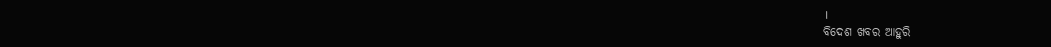।
ବିଦେଶ ଖବର ଆହୁରି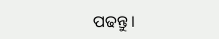ପଢନ୍ତୁ ।